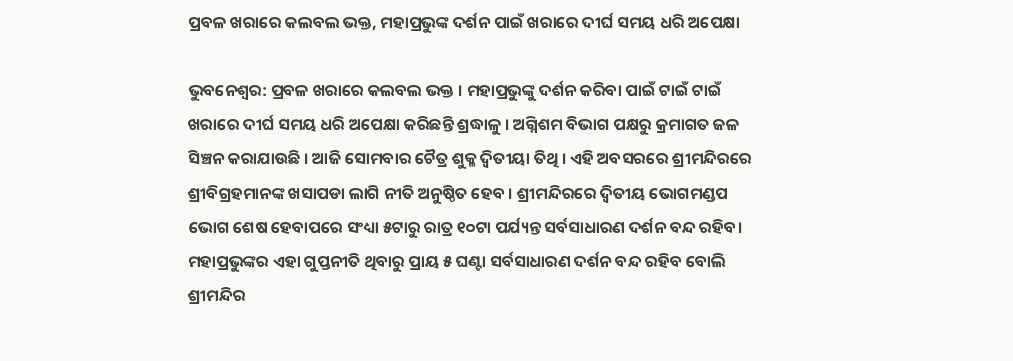ପ୍ରବଳ ଖରାରେ କଲବଲ ଭକ୍ତ, ମହାପ୍ରଭୁଙ୍କ ଦର୍ଶନ ପାଇଁ ଖରାରେ ଦୀର୍ଘ ସମୟ ଧରି ଅପେକ୍ଷା

ଭୁବନେଶ୍ବର: ପ୍ରବଳ ଖରାରେ କଲବଲ ଭକ୍ତ । ମହାପ୍ରଭୁଙ୍କୁ ଦର୍ଶନ କରିବା ପାଇଁ ଟାଇଁ ଟାଇଁ ଖରାରେ ଦୀର୍ଘ ସମୟ ଧରି ଅପେକ୍ଷା କରିଛନ୍ତି ଶ୍ରଦ୍ଧାଳୁ । ଅଗ୍ନିଶମ ବିଭାଗ ପକ୍ଷରୁ କ୍ରମାଗତ ଜଳ ସିଞ୍ଚନ କରାଯାଉଛି । ଆଜି ସୋମବାର ଚୈତ୍ର ଶୁକ୍ଳ ଦ୍ଵିତୀୟା ତିଥି । ଏହି ଅବସରରେ ଶ୍ରୀମନ୍ଦିରରେ ଶ୍ରୀବିଗ୍ରହମାନଙ୍କ ଖସାପଡା ଲାଗି ନୀତି ଅନୁଷ୍ଠିତ ହେବ । ଶ୍ରୀମନ୍ଦିରରେ ଦ୍ୱିତୀୟ ଭୋଗମଣ୍ଡପ ଭୋଗ ଶେଷ ହେବାପରେ ସଂଧ୍ୟା ୫ଟାରୁ ରାତ୍ର ୧୦ଟା ପର୍ଯ୍ୟନ୍ତ ସର୍ବସାଧାରଣ ଦର୍ଶନ ବନ୍ଦ ରହିବ। ମହାପ୍ରଭୁଙ୍କର ଏହା ଗୁପ୍ତନୀତି ଥିବାରୁ ପ୍ରାୟ ୫ ଘଣ୍ଟା ସର୍ବସାଧାରଣ ଦର୍ଶନ ବନ୍ଦ ରହିବ ବୋଲି ଶ୍ରୀମନ୍ଦିର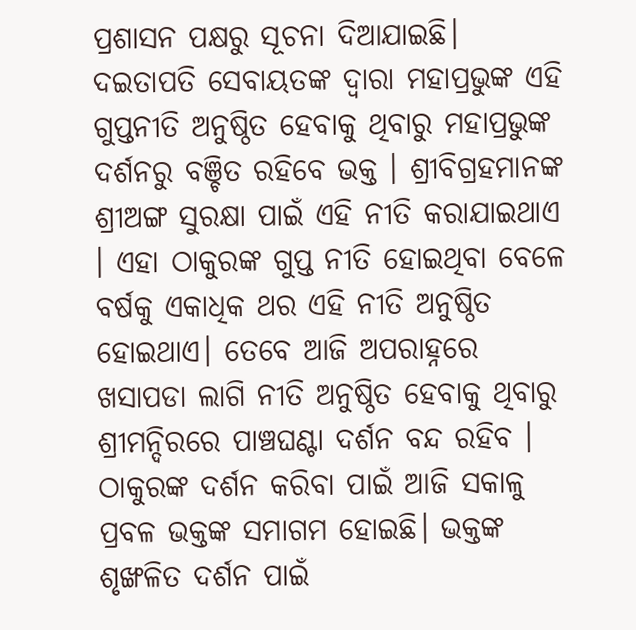ପ୍ରଶାସନ ପକ୍ଷରୁ ସୂଚନା ଦିଆଯାଇଛି। ଦଇତାପତି ସେବାୟତଙ୍କ ଦ୍ବାରା ମହାପ୍ରଭୁଙ୍କ ଏହି ଗୁପ୍ତନୀତି ଅନୁଷ୍ଠିତ ହେବାକୁ ଥିବାରୁ ମହାପ୍ରଭୁଙ୍କ ଦର୍ଶନରୁ ବଞ୍ଚିତ ରହିବେ ଭକ୍ତ । ଶ୍ରୀବିଗ୍ରହମାନଙ୍କ ଶ୍ରୀଅଙ୍ଗ ସୁରକ୍ଷା ପାଇଁ ଏହି ନୀତି କରାଯାଇଥାଏ । ଏହା ଠାକୁରଙ୍କ ଗୁପ୍ତ ନୀତି ହୋଇଥିବା ବେଳେ ବର୍ଷକୁ ଏକାଧିକ ଥର ଏହି ନୀତି ଅନୁଷ୍ଠିତ ହୋଇଥାଏ। ତେବେ ଆଜି ଅପରାହ୍ନରେ ଖସାପଡା ଲାଗି ନୀତି ଅନୁଷ୍ଠିତ ହେବାକୁ ଥିବାରୁ ଶ୍ରୀମନ୍ଦିରରେ ପାଞ୍ଚଘଣ୍ଟା ଦର୍ଶନ ବନ୍ଦ ରହିବ । ଠାକୁରଙ୍କ ଦର୍ଶନ କରିବା ପାଇଁ ଆଜି ସକାଳୁ ପ୍ରବଳ ଭକ୍ତଙ୍କ ସମାଗମ ହୋଇଛି। ଭକ୍ତଙ୍କ ଶୃଙ୍ଖଳିତ ଦର୍ଶନ ପାଇଁ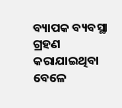ବ୍ୟାପକ ବ୍ୟବସ୍ଥା ଗ୍ରହଣ କରାଯାଇଥିବା ବେଳେ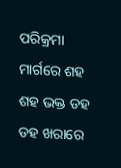ପରିକ୍ରମା ମାର୍ଗରେ ଶହ ଶହ ଭକ୍ତ ଡହ ଡହ ଖରାରେ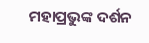ମହାପ୍ରଭୁଙ୍କ ଦର୍ଶନ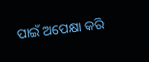ପାଇଁ ଅପେକ୍ଷା କରି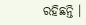ରହିଛନ୍ତି ।